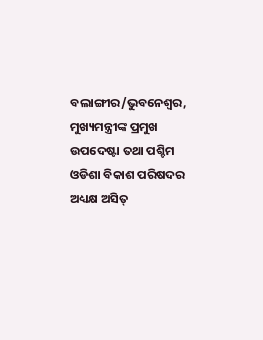ବଲାଙ୍ଗୀର/ଭୁବନେଶ୍ୱର, ମୁଖ୍ୟମନ୍ତ୍ରୀଙ୍କ ପ୍ରମୁଖ ଉପଦେଷ୍ଟା ତଥା ପଶ୍ଚିମ ଓଡିଶା ବିକାଶ ପରିଷଦର ଅଧ୍ୟକ୍ଷ ଅସିତ୍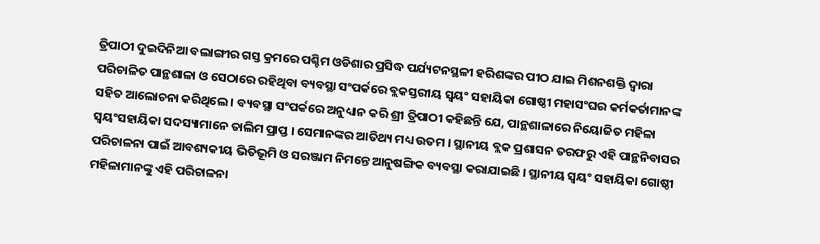ତ୍ରିପାଠୀ ଦୁଇଦିନିଆ ବଲାଙ୍ଗୀର ଗସ୍ତ କ୍ରମରେ ପଶ୍ଚିମ ଓଡିଶାର ପ୍ରସିଦ୍ଧ ପର୍ଯ୍ୟଟନସ୍ଥଳୀ ହରିଶଙ୍କର ପୀଠ ଯାଇ ମିଶନଶକ୍ତି ଦ୍ୱାରା ପରିଚାଳିତ ପାନ୍ଥଶାଳା ଓ ସେଠାରେ ରହିଥିବା ବ୍ୟବସ୍ଥା ସଂପର୍କରେ ବ୍ଲକସ୍ତରୀୟ ସ୍ୱୟଂ ସହାୟିକା ଗୋଷ୍ଠୀ ମହାସଂଘର କର୍ମକର୍ତାମାନଙ୍କ ସହିତ ଆଲୋଚନା କରିଥିଲେ । ବ୍ୟବସ୍ଥା ସଂପର୍କରେ ଅନୁଧ୍ୟାନ କରି ଶ୍ରୀ ତ୍ରିପାଠୀ କହିଛନ୍ତି ଯେ, ପାନ୍ଥଶାଳାରେ ନିୟୋଜିତ ମହିଳା ସ୍ୱୟଂସହାୟିକା ସଦସ୍ୟାମାନେ ତାଲିମ ପ୍ରାପ୍ତ । ସେମାନଙ୍କର ଆତିଥ୍ୟ ମଧ୍ୟ ଉତମ । ସ୍ଥାନୀୟ ବ୍ଲକ ପ୍ରଶାସନ ତରଫରୁ ଏହି ପାନ୍ଥନିବାସର ପରିଚାଳନା ପାଇଁ ଆବଶ୍ୟକୀୟ ଭିତିଭୂମି ଓ ସରଞ୍ଜାମ ନିମନ୍ତେ ଆନୁଷଙ୍ଗିକ ବ୍ୟବସ୍ଥା କରାଯାଇଛି । ସ୍ଥାନୀୟ ସ୍ୱୟଂ ସହାୟିକା ଗୋଷ୍ଠୀ ମହିଳାମାନଙ୍କୁ ଏହି ପରିଚାଳନା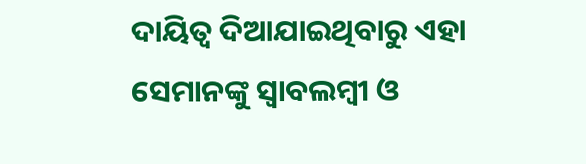ଦାୟିତ୍ୱ ଦିଆଯାଇଥିବାରୁ ଏହା ସେମାନଙ୍କୁ ସ୍ୱାବଲମ୍ବୀ ଓ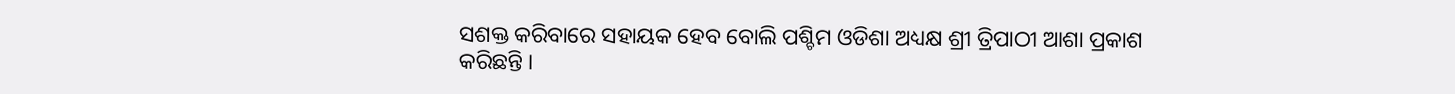ସଶକ୍ତ କରିବାରେ ସହାୟକ ହେବ ବୋଲି ପଶ୍ଚିମ ଓଡିଶା ଅଧ୍ୟକ୍ଷ ଶ୍ରୀ ତ୍ରିପାଠୀ ଆଶା ପ୍ରକାଶ କରିଛନ୍ତି ।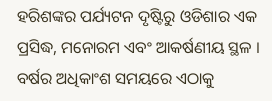ହରିଶଙ୍କର ପର୍ଯ୍ୟଟନ ଦୃଷ୍ଟିରୁ ଓଡିଶାର ଏକ ପ୍ରସିଦ୍ଧ, ମନୋରମ ଏବଂ ଆକର୍ଷଣୀୟ ସ୍ଥଳ । ବର୍ଷର ଅଧିକାଂଶ ସମୟରେ ଏଠାକୁ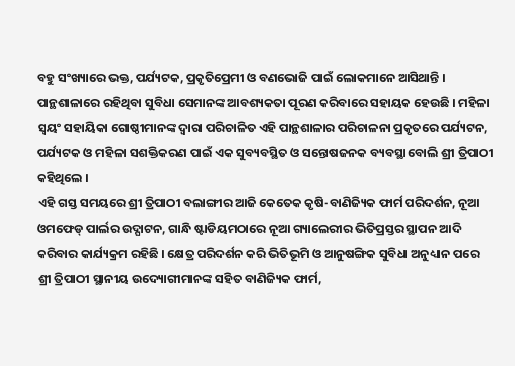ବହୁ ସଂଖ୍ୟାରେ ଭକ୍ତ, ପର୍ଯ୍ୟଟକ, ପ୍ରକୃତିପ୍ରେମୀ ଓ ବଣଭୋଜି ପାଇଁ ଲୋକମାନେ ଆସିଥାନ୍ତି । ପାନ୍ଥଶାଳାରେ ରହିଥିବା ସୁବିଧା ସେମାନଙ୍କ ଆବଶ୍ୟକତା ପୂରଣ କରିବାରେ ସହାୟକ ହେଉଛି । ମହିଳା ସ୍ୱୟଂ ସହାୟିକା ଗୋଷ୍ଠୀମାନଙ୍କ ଦ୍ୱାରା ପରିଚାଳିତ ଏହି ପାନ୍ଥଶାଳାର ପରିଚାଳନା ପ୍ରକୃତରେ ପର୍ଯ୍ୟଟନ, ପର୍ଯ୍ୟଟକ ଓ ମହିଳା ସଶକ୍ତିକରଣ ପାଇଁ ଏକ ସୁବ୍ୟବସ୍ଥିତ ଓ ସନ୍ତୋଷଜନକ ବ୍ୟବସ୍ଥା ବୋଲି ଶ୍ରୀ ତ୍ରିପାଠୀ କହିଥିଲେ ।
ଏହି ଗସ୍ତ ସମୟରେ ଶ୍ରୀ ତ୍ରିପାଠୀ ବଲାଙ୍ଗୀର ଆଜି କେତେକ କୃଷି-ବାଣିଜ୍ୟିକ ଫାର୍ମ ପରିଦର୍ଶନ, ନୂଆ ଓମଫେଡ୍ ପାର୍ଲର ଉଦ୍ଘାଟନ, ଗାନ୍ଧି ଷ୍ଟାଡିୟମଠାରେ ନୂଆ ଗ୍ୟାଲେରୀର ଭିତିପ୍ରସ୍ତର ସ୍ଥାପନ ଆଦି କରିବାର କାର୍ଯ୍ୟକ୍ରମ ରହିଛି । କ୍ଷେତ୍ର ପରିଦର୍ଶନ କରି ଭିତିଭୂମି ଓ ଆନୁଷଙ୍ଗିକ ସୁବିଧା ଅନୁଧ୍ୟାନ ପରେ ଶ୍ରୀ ତ୍ରିପାଠୀ ସ୍ଥାନୀୟ ଉଦ୍ୟୋଗୀମାନଙ୍କ ସହିତ ବାଣିଜ୍ୟିକ ଫାର୍ମ,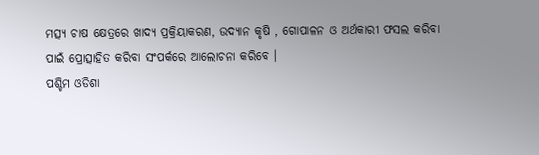ମତ୍ସ୍ୟ ଚାଷ କ୍ଷେତ୍ରରେ ଖାଦ୍ୟ ପ୍ରକ୍ରିୟାକରଣ, ଉଦ୍ୟାନ କୃଷି , ଗୋପାଳନ ଓ ଅର୍ଥକାରୀ ଫସଲ କରିବା ପାଇଁ ପ୍ରୋତ୍ସାହିତ କରିବା ସଂପର୍କରେ ଆଲୋଚନା କରିବେ ।
ପଶ୍ଚିମ ଓଡିଶା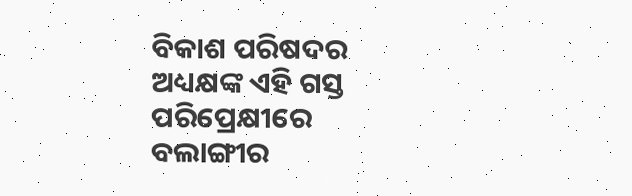ବିକାଶ ପରିଷଦର ଅଧ୍ୟକ୍ଷଙ୍କ ଏହି ଗସ୍ତ ପରିପ୍ରେକ୍ଷୀରେ ବଲାଙ୍ଗୀର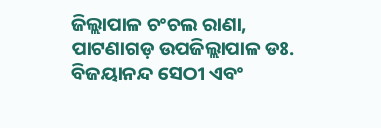ଜିଲ୍ଲାପାଳ ଚଂଚଲ ରାଣା, ପାଟଣାଗଡ଼ ଉପଜିଲ୍ଲାପାଳ ଡଃ. ବିଜୟାନନ୍ଦ ସେଠୀ ଏବଂ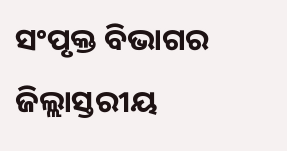ସଂପୃକ୍ତ ବିଭାଗର ଜିଲ୍ଲାସ୍ତରୀୟ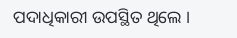ପଦାଧିକାରୀ ଉପସ୍ଥିତ ଥିଲେ ।